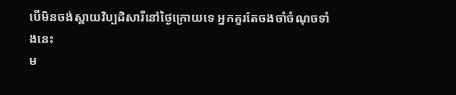បើមិនចង់ស្ពាយវិប្បដិសារីនៅថ្ងៃក្រោយទេ អ្នកគួរតែចងចាំចំណុចទាំងនេះ
ម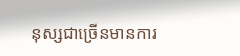នុស្សជាច្រើនមានការ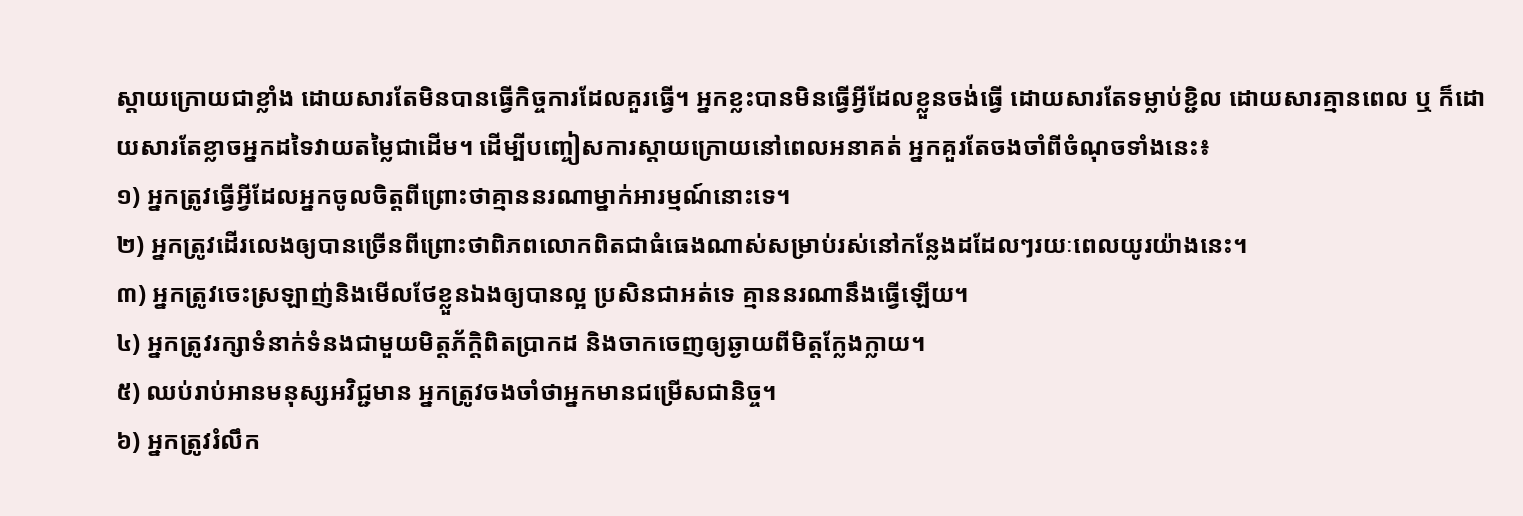ស្តាយក្រោយជាខ្លាំង ដោយសារតែមិនបានធ្វើកិច្ចការដែលគួរធ្វើ។ អ្នកខ្លះបានមិនធ្វើអ្វីដែលខ្លួនចង់ធ្វើ ដោយសារតែទម្លាប់ខ្ជិល ដោយសារគ្មានពេល ឬ ក៏ដោយសារតែខ្លាចអ្នកដទៃវាយតម្លៃជាដើម។ ដើម្បីបញ្ចៀសការស្តាយក្រោយនៅពេលអនាគត់ អ្នកគួរតែចងចាំពីចំណុចទាំងនេះ៖
១) អ្នកត្រូវធ្វើអ្វីដែលអ្នកចូលចិត្តពីព្រោះថាគ្មាននរណាម្នាក់អារម្មណ៍នោះទេ។
២) អ្នកត្រូវដើរលេងឲ្យបានច្រើនពីព្រោះថាពិភពលោកពិតជាធំធេងណាស់សម្រាប់រស់នៅកន្លែងដដែលៗរយៈពេលយូរយ៉ាងនេះ។
៣) អ្នកត្រូវចេះស្រឡាញ់និងមើលថែខ្លួនឯងឲ្យបានល្អ ប្រសិនជាអត់ទេ គ្មាននរណានឹងធ្វើឡើយ។
៤) អ្នកត្រូវរក្សាទំនាក់ទំនងជាមួយមិត្តភ័ក្ដិពិតប្រាកដ និងចាកចេញឲ្យឆ្ងាយពីមិត្តក្លែងក្លាយ។
៥) ឈប់រាប់អានមនុស្សអវិជ្ជមាន អ្នកត្រូវចងចាំថាអ្នកមានជម្រើសជានិច្ច។
៦) អ្នកត្រូវរំលឹក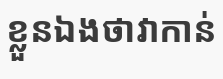ខ្លួនឯងថាវាកាន់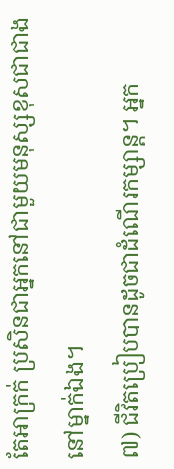តែអាក្រក់ ប្រសិនជាអ្នកនៅជាមួយមនុស្សខុសជាជាងនៅម្នាក់ឯង។
៧) ជីវិតប្រៀបបានដូចជាដំណើរកម្សាន្ត។ អ្នក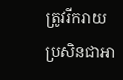ត្រូវរីករាយប្រសិនជាអា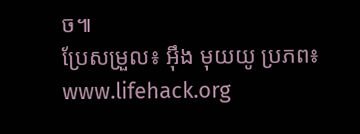ច៕
ប្រែសម្រួល៖ អុឹង មុយយូ ប្រភព៖ www.lifehack.org